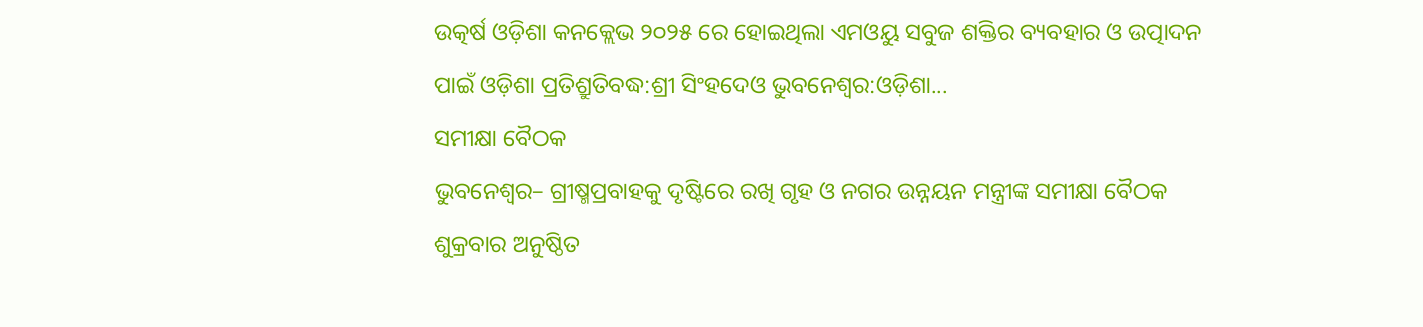ଉତ୍କର୍ଷ ଓଡ଼ିଶା କନକ୍ଲେଭ ୨୦୨୫ ରେ ହୋଇଥିଲା ଏମଓୟୁ ସବୁଜ ଶକ୍ତିର ବ୍ୟବହାର ଓ ଉତ୍ପାଦନ ପାଇଁ ଓଡ଼ିଶା ପ୍ରତିଶ୍ରୁତିବଦ୍ଧ:ଶ୍ରୀ ସିଂହଦେଓ ଭୁବନେଶ୍ୱର:ଓଡ଼ିଶା...
ସମୀକ୍ଷା ବୈଠକ
ଭୁବନେଶ୍ୱର– ଗ୍ରୀଷ୍ମପ୍ରବାହକୁ ଦୃଷ୍ଟିରେ ରଖି ଗୃହ ଓ ନଗର ଉନ୍ନୟନ ମନ୍ତ୍ରୀଙ୍କ ସମୀକ୍ଷା ବୈଠକ ଶୁକ୍ରବାର ଅନୁଷ୍ଠିତ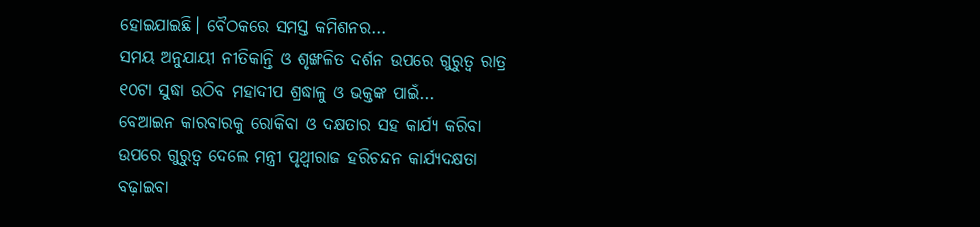ହୋଇଯାଇଛି। ବୈଠକରେ ସମସ୍ତ କମିଶନର...
ସମୟ ଅନୁଯାୟୀ ନୀତିକାନ୍ତି ଓ ଶୃଙ୍ଖଳିତ ଦର୍ଶନ ଉପରେ ଗୁରୁତ୍ୱ ରାତ୍ର ୧୦ଟା ସୁଦ୍ଧା ଉଠିବ ମହାଦୀପ ଶ୍ରଦ୍ଧାଳୁ ଓ ଭକ୍ତଙ୍କ ପାଇଁ...
ବେଆଇନ କାରବାରକୁ ରୋକିବା ଓ ଦକ୍ଷତାର ସହ କାର୍ଯ୍ୟ କରିବା ଉପରେ ଗୁରୁତ୍ୱ ଦେଲେ ମନ୍ତ୍ରୀ ପୃଥ୍ୱୀରାଜ ହରିଚନ୍ଦନ କାର୍ଯ୍ୟଦକ୍ଷତା ବଢ଼ାଇବା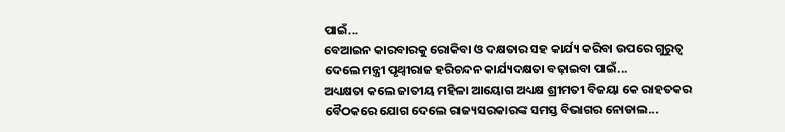ପାଇଁ...
ବେଆଇନ କାରବାରକୁ ରୋକିବା ଓ ଦକ୍ଷତାର ସହ କାର୍ଯ୍ୟ କରିବା ଉପରେ ଗୁରୁତ୍ୱ ଦେଲେ ମନ୍ତ୍ରୀ ପୃଥ୍ୱୀରାଜ ହରିଚନ୍ଦନ କାର୍ଯ୍ୟଦକ୍ଷତା ବଢ଼ାଇବା ପାଇଁ...
ଅଧ୍ୟକ୍ଷତା କଲେ ଜାତୀୟ ମହିଳା ଆୟୋଗ ଅଧ୍ୟକ୍ଷ ଶ୍ରୀମତୀ ବିଜୟା କେ ରାହତକର ବୈଠକରେ ଯୋଗ ଦେଲେ ରାଜ୍ୟସରକାରଙ୍କ ସମସ୍ତ ବିଭାଗର ନୋଡାଲ...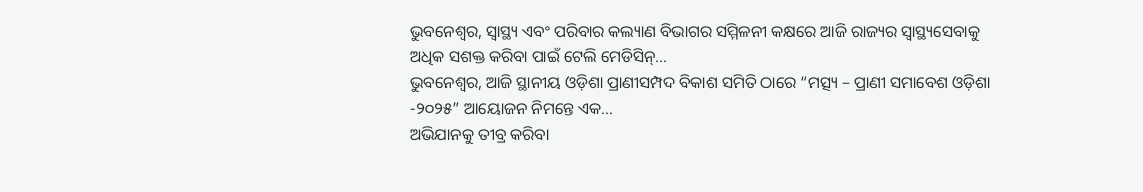ଭୁବନେଶ୍ୱର, ସ୍ୱାସ୍ଥ୍ୟ ଏବଂ ପରିବାର କଲ୍ୟାଣ ବିଭାଗର ସମ୍ମିଳନୀ କକ୍ଷରେ ଆଜି ରାଜ୍ୟର ସ୍ୱାସ୍ଥ୍ୟସେବାକୁ ଅଧିକ ସଶକ୍ତ କରିବା ପାଇଁ ଟେଲି ମେଡିସିନ୍...
ଭୁବନେଶ୍ୱର, ଆଜି ସ୍ଥାନୀୟ ଓଡ଼ିଶା ପ୍ରାଣୀସମ୍ପଦ ବିକାଶ ସମିତି ଠାରେ “ମତ୍ସ୍ୟ – ପ୍ରାଣୀ ସମାବେଶ ଓଡ଼ିଶା -୨୦୨୫” ଆୟୋଜନ ନିମନ୍ତେ ଏକ...
ଅଭିଯାନକୁ ତୀବ୍ର କରିବା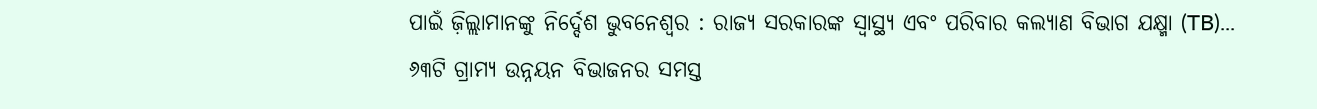ପାଇଁ ଜ଼ିଲ୍ଲାମାନଙ୍କୁ ନିର୍ଦ୍ଦେଶ ଭୁବନେଶ୍ୱର : ରାଜ୍ୟ ସରକାରଙ୍କ ସ୍ୱାସ୍ଥ୍ୟ ଏବଂ ପରିବାର କଲ୍ୟାଣ ବିଭାଗ ଯକ୍ଷ୍ମା (TB)...
୬୩ଟି ଗ୍ରାମ୍ୟ ଉନ୍ନୟନ ବିଭାଜନର ସମସ୍ତ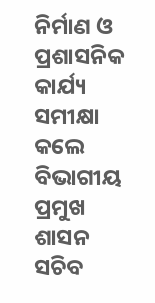ନିର୍ମାଣ ଓ ପ୍ରଶାସନିକ କାର୍ଯ୍ୟ ସମୀକ୍ଷା କଲେ ବିଭାଗୀୟ ପ୍ରମୁଖ ଶାସନ ସଚିବ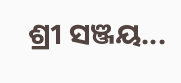ଶ୍ରୀ ସଞ୍ଜୟ...